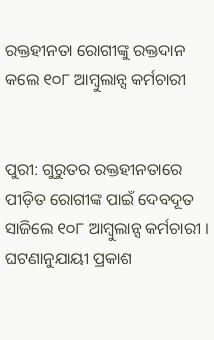ରକ୍ତହୀନତା ରୋଗୀଙ୍କୁ ରକ୍ତଦାନ କଲେ ୧୦୮ ଆମ୍ବୁଲାନ୍ସ କର୍ମଚାରୀ


ପୁରୀ: ଗୁରୁତର ରକ୍ତହୀନତାରେ ପୀଡ଼ିତ ରୋଗୀଙ୍କ ପାଇଁ ଦେବଦୂତ ସାଜିଲେ ୧୦୮ ଆମ୍ବୁଲାନ୍ସ କର୍ମଚାରୀ । ଘଟଣାନୁଯାୟୀ ପ୍ରକାଶ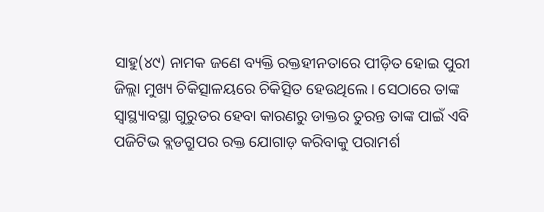ସାହୁ(୪୯) ନାମକ ଜଣେ ବ୍ୟକ୍ତି ରକ୍ତହୀନତାରେ ପୀଡ଼ିତ ହୋଇ ପୁରୀ ଜିଲ୍ଲା ମୁଖ୍ୟ ଚିକିତ୍ସାଳୟରେ ଚିକିତ୍ସିତ ହେଉଥିଲେ । ସେଠାରେ ତାଙ୍କ ସ୍ୱାସ୍ଥ୍ୟାବସ୍ଥା ଗୁରୁତର ହେବା କାରଣରୁ ଡାକ୍ତର ତୁରନ୍ତ ତାଙ୍କ ପାଇଁ ଏବି ପଜିଟିଭ ବ୍ଲଡଗ୍ରୁପର ରକ୍ତ ଯୋଗାଡ଼ କରିବାକୁ ପରାମର୍ଶ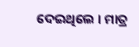ଦେଇଥିଲେ । ମାତ୍ର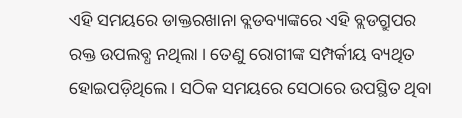ଏହି ସମୟରେ ଡାକ୍ତରଖାନା ବ୍ଲଡବ୍ୟାଙ୍କରେ ଏହି ବ୍ଲଡଗ୍ରୁପର ରକ୍ତ ଉପଲବ୍ଧ ନଥିଲା । ତେଣୁ ରୋଗୀଙ୍କ ସମ୍ପର୍କୀୟ ବ୍ୟଥିତ ହୋଇପଡ଼ିଥିଲେ । ସଠିକ ସମୟରେ ସେଠାରେ ଉପସ୍ଥିତ ଥିବା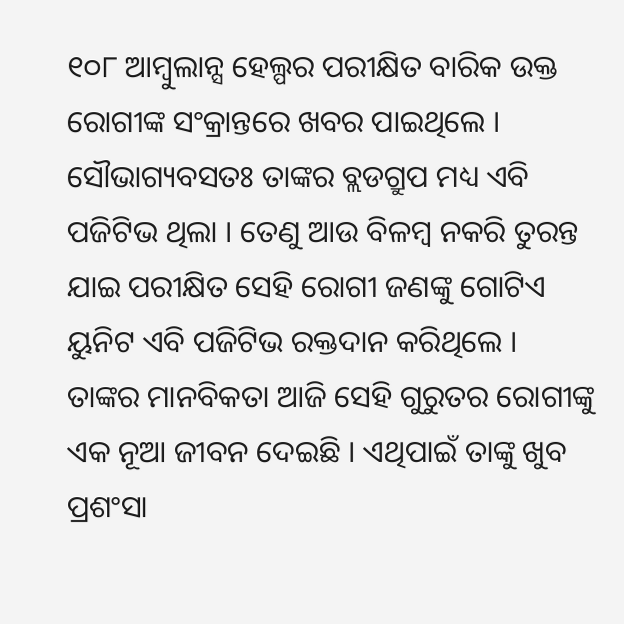୧୦୮ ଆମ୍ବୁଲାନ୍ସ ହେଲ୍ପର ପରୀକ୍ଷିତ ବାରିକ ଉକ୍ତ ରୋଗୀଙ୍କ ସଂକ୍ରାନ୍ତରେ ଖବର ପାଇଥିଲେ । ସୌଭାଗ୍ୟବସତଃ ତାଙ୍କର ବ୍ଲଡଗ୍ରୁପ ମଧ୍ୟ ଏବି ପଜିଟିଭ ଥିଲା । ତେଣୁ ଆଉ ବିଳମ୍ବ ନକରି ତୁରନ୍ତ ଯାଇ ପରୀକ୍ଷିତ ସେହି ରୋଗୀ ଜଣଙ୍କୁ ଗୋଟିଏ ୟୁନିଟ ଏବି ପଜିଟିଭ ରକ୍ତଦାନ କରିଥିଲେ ।  ତାଙ୍କର ମାନବିକତା ଆଜି ସେହି ଗୁରୁତର ରୋଗୀଙ୍କୁ ଏକ ନୂଆ ଜୀବନ ଦେଇଛି । ଏଥିପାଇଁ ତାଙ୍କୁ ଖୁବ ପ୍ରଶଂସା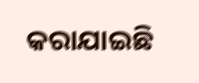କରାଯାଇଛି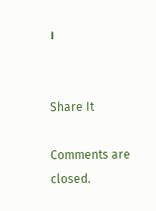।


Share It

Comments are closed.